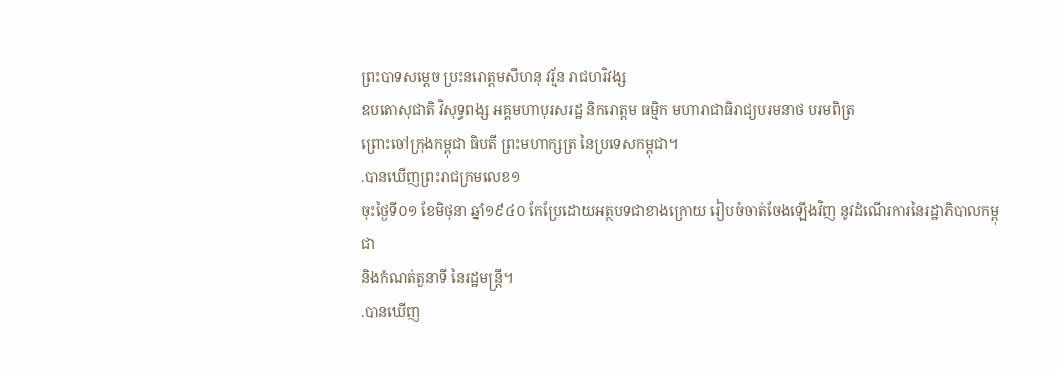ព្រះបាទសម្តេច ប្រះនរោត្តមសីហនុ វរ្ម័ន រាជហរិវង្ស
ឧបតោសុជាតិ វិសុទ្ធពង្ស អគ្គមហាបុរសរដ្ឋ និករោត្តម ធម្មិក មហារាជាធិរាជ្យបរមនាថ បរមពិត្រ
ព្រោះចៅក្រុងកម្ពុជា ធិបតី ព្រះមហាក្សត្រ នៃប្រទេសកម្ពុជា។
.បានឃើញព្រះរាជក្រមលេខ១
ចុះថ្ងៃទី០១ ខែមិថុនា ឆ្នាំ១៩៤០ កែប្រែដោយអត្ថបទជាខាងក្រោយ រៀបចំចាត់ចែងឡើងវិញ នូវដំណើរការនៃរដ្ឋាភិបាលកម្ពុជា
និងកំណត់តួនាទី នៃរដ្ឋមន្រ្តី។
.បានឃើញ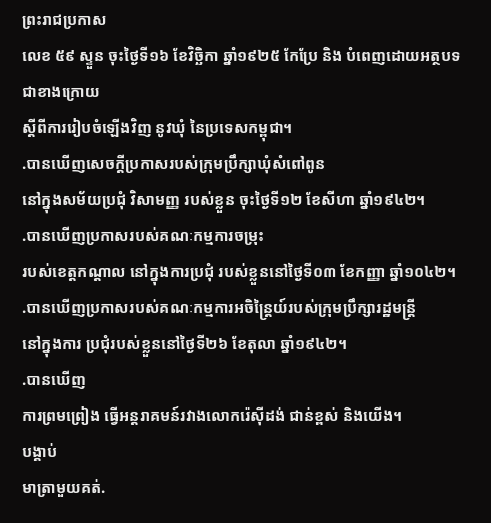ព្រះរាជប្រកាស
លេខ ៥៩ ស្ទួន ចុះថ្ងៃទី១៦ ខែវិច្ឆិកា ឆ្នាំ១៩២៥ កែប្រែ និង បំពេញដោយអត្ថបទជាខាងក្រោយ
ស្តីពីការរៀបចំឡើងវិញ នូវឃុំ នៃប្រទេសកម្ពុជា។
.បានឃើញសេចក្តីប្រកាសរបស់ក្រុមប្រឹក្សាឃុំសំពៅពូន
នៅក្នុងសម័យប្រជុំ វិសាមញ្ញ របស់ខ្លួន ចុះថ្ងៃទី១២ ខែសីហា ឆ្នាំ១៩៤២។
.បានឃើញប្រកាសរបស់គណៈកម្មការចម្រុះ
របស់ខេត្តកណ្តាល នៅក្នុងការប្រជុំ របស់ខ្លួននៅថ្ងៃទី០៣ ខែកញ្ញា ឆ្នាំ១០៤២។
.បានឃើញប្រកាសរបស់គណៈកម្មការអចិន្រ្តៃយ៍របស់ក្រុមប្រឹក្សារដ្ឋមន្រ្តី
នៅក្នុងការ ប្រជុំរបស់ខ្លួននៅថ្ងៃទី២៦ ខែតុលា ឆ្នាំ១៩៤២។
.បានឃើញ
ការព្រមព្រៀង ធ្វើអន្តរាគមន៍រវាងលោករ៉េស៊ីដង់ ជាន់ខ្ពស់ និងយើង។
បង្គាប់
មាត្រាមួយគត់.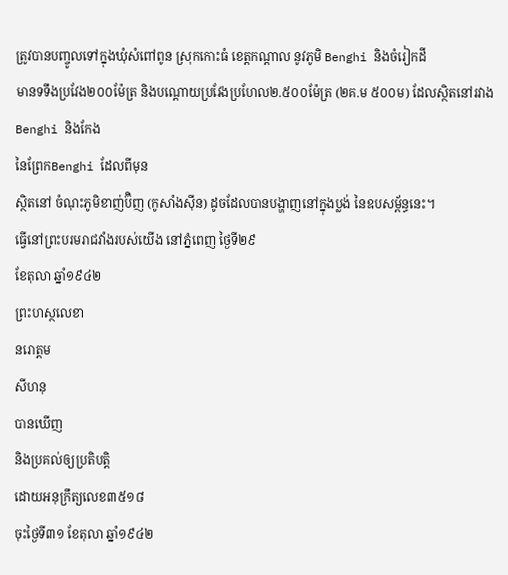ត្រូវបានបញ្ចូលទៅក្នុងឃុំសំពៅពូន ស្រុកកោះធំ ខេត្តកណ្តាល នូវភូមិ Benghi និងចំរៀកដី
មានទទឹងប្រវែង២០០ម៉ែត្រ និងបណ្តោយប្រវែងប្រហែល២.៥០០ម៉ែត្រ (២គ.ម ៥០០ម) ដែលស្ថិតនៅរវាង
Benghi និងកែង
នៃព្រែកBenghi ដែលពីមុន
ស្ថិតនៅ ចំណុះភូមិខាញ់ប៊ិញ (កូសាំងស៊ីន) ដូចដែលបានបង្ហាញនៅក្នុងប្លង់ នៃឧបសម្ព័ន្ធនេះ។
ធ្វើនៅព្រះបរមរាជវាំងរបស់យើង នៅភ្នំពេញ ថ្ងៃទី២៩
ខែតុលា ឆ្នាំ១៩៤២
ព្រះហស្ថលេខា
នរោត្តម
សីហនុ
បានឃើញ
និងប្រគល់ឲ្យប្រតិបត្តិ
ដោយអនុក្រឹត្យលេខ៣៥១៨
ចុះថ្ងៃទី៣១ ខែតុលា ឆ្នាំ១៩៤២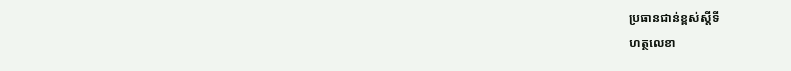ប្រធានជាន់ខ្ពស់ស្តីទី
ហត្ថលេខា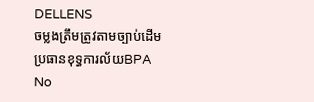DELLENS
ចម្លងត្រឹមត្រូវតាមច្បាប់ដើម
ប្រធានខុទ្ធការល័យBPA
No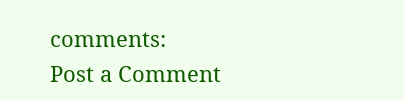comments:
Post a Comment